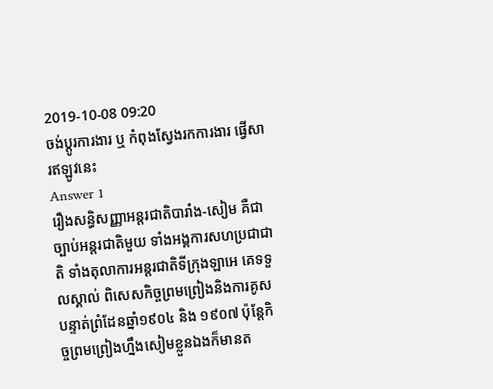2019-10-08 09:20
ចង់ប្តូរការងារ ឬ កំពុងស្វែងរកការងារ ផ្វើសារឥឡូវនេះ
Answer 1
រឿងសន្ធិសញ្ញាអន្តរជាតិបារាំង-សៀម គឺជាច្បាប់អន្តរជាតិមួយ ទាំងអង្គការសហប្រជាជាតិ ទាំងតុលាការអន្តរជាតិទីក្រុងឡាអេ គេទទួលស្គាល់ ពិសេសកិច្ចព្រមព្រៀងនិងការគូសបន្ទាត់ព្រំដែនឆ្នាំ១៩០៤ និង ១៩០៧ ប៉ុន្តែកិច្ចព្រមព្រៀងហ្នឹងសៀមខ្លួនឯងក៏មានត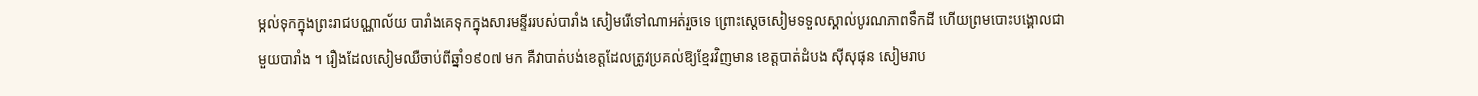ម្កល់ទុកក្នុងព្រះរាជបណ្ណាល័យ បារាំងគេទុកក្នុងសារមន្ទីររបស់បារាំង សៀមរើទៅណាអត់រួចទេ ព្រោះស្តេចសៀមទទួលស្គាល់បូរណភាពទឹកដី ហើយព្រមបោះបង្គោលជាមួយបារាំង ។ រឿងដែលសៀមឈឺចាប់ពីឆ្នាំ១៩០៧ មក គឺវាបាត់បង់ខេត្តដែលត្រូវប្រគល់ឱ្យខ្មែរវិញមាន ខេត្តបាត់ដំបង ស៊ីសុផុន សៀមរាប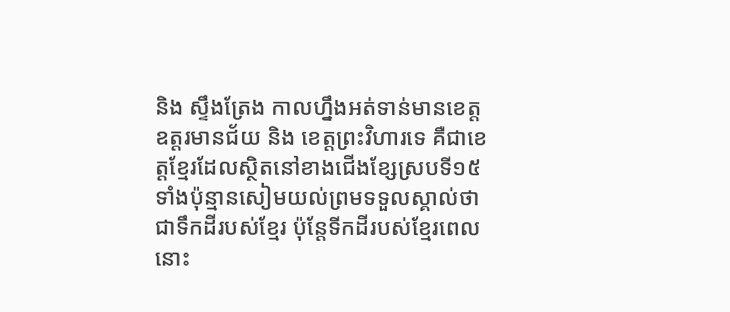និង ស្ទឹងត្រែង កាលហ្នឹងអត់ទាន់មានខេត្តឧត្តរមានជ័យ និង ខេត្តព្រះវិហារទេ គឺជាខេត្តខ្មែរដែលស្ថិតនៅខាងជើងខ្សែស្របទី១៥ ទាំងប៉ុន្មានសៀមយល់ព្រមទទួលស្គាល់ថាជាទឹកដីរបស់ខ្មែរ ប៉ុន្តែទីកដីរបស់ខ្មែរពេលនោះ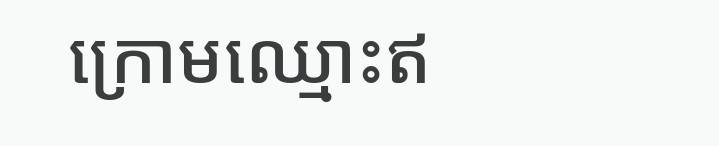ក្រោមឈ្មោះឥ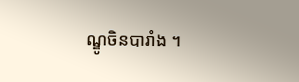ណ្ឌូចិនបារាំង ។